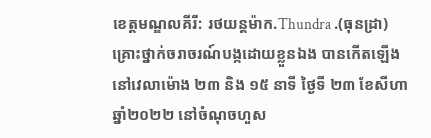ខេត្តមណ្ឌលគីរី: រថយន្តម៉ាក.Thundra .(ធុនដ្រា) គ្រោះថ្នាក់ចរាចរណ៍បង្កដោយខ្លួនឯង បានកើតឡើងនៅវេលាម៉ោង ២៣ និង ១៥ នាទី ថ្ងៃទី ២៣ ខែសីហា ឆ្នាំ២០២២ នៅចំណុចហួស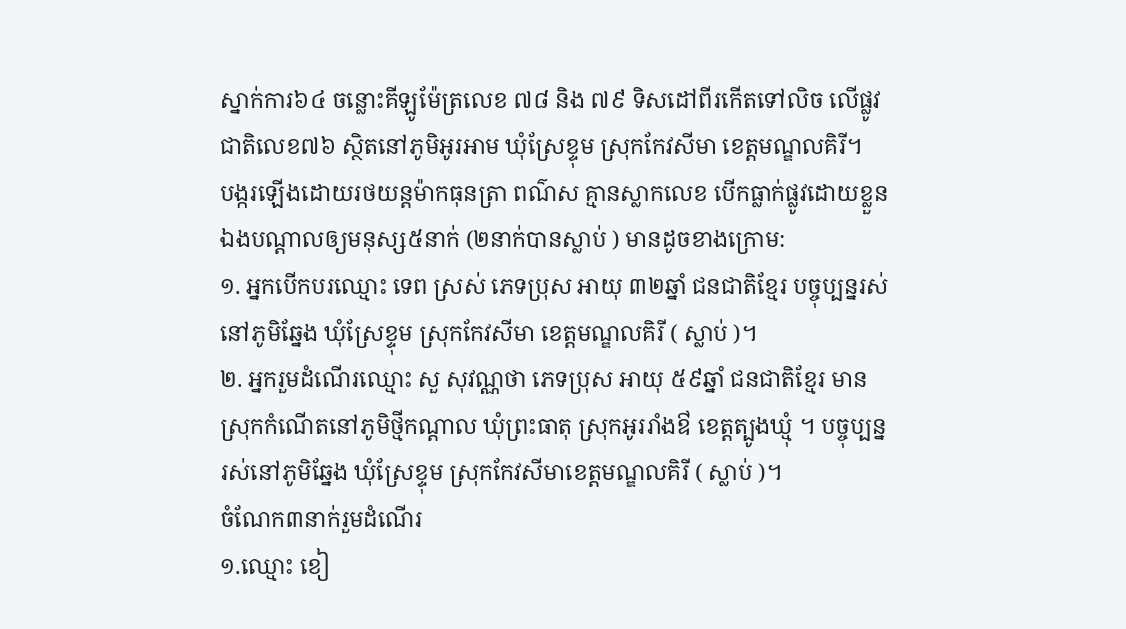ស្នាក់ការ៦៤ ចន្លោះគីឡូម៉ែត្រលេខ ៧៨ និង ៧៩ ទិសដៅពីរកើតទៅលិច លើផ្លូវជាតិលេខ៧៦ ស្ថិតនៅភូមិអូរអាម ឃុំស្រែខ្ទុម ស្រុកកែវសីមា ខេត្តមណ្ឌលគិរី។
បង្ករឡើងដោយរថយន្ដម៉ាកធុនត្រា ពណ៌ស គ្មានស្លាកលេខ បើកធ្លាក់ផ្លូវដោយខ្លួនឯងបណ្តាលឲ្យមនុស្ស៥នាក់ (២នាក់បានស្លាប់ ) មានដូចខាងក្រោម:
១. អ្នកបើកបរឈ្មោះ ទេព ស្រស់ ភេទប្រុស អាយុ ៣២ឆ្នាំ ជនជាតិខ្មែរ បច្ចុប្បន្នរស់នៅភូមិឆ្នែង ឃុំស្រែខ្ទុម ស្រុកកែវសីមា ខេត្តមណ្ឌលគិរី ( ស្លាប់ )។
២. អ្នករួមដំណើរឈ្មោះ សួ សុវណ្ណថា ភេទប្រុស អាយុ ៥៩ឆ្នាំ ជនជាតិខ្មែរ មានស្រុកកំណើតនៅភូមិថ្មីកណ្ដាល ឃុំព្រះធាតុ ស្រុកអូររាំងឳ ខេត្តត្បូងឃ្មុំ ។ បច្ចុប្បន្នរស់នៅភូមិឆ្នែង ឃុំស្រែខ្ទុម ស្រុកកែវសីមាខេត្តមណ្ឌលគិរី ( ស្លាប់ )។
ចំណែក៣នាក់រួមដំណើរ
១.ឈ្មោះ ខៀ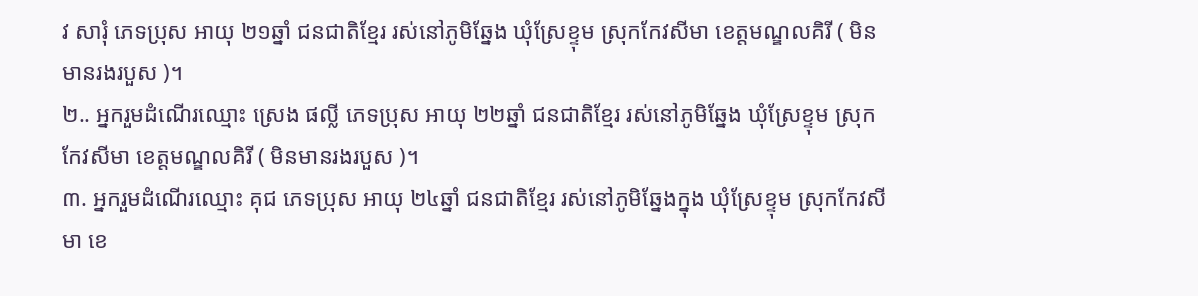វ សារុំ ភេទប្រុស អាយុ ២១ឆ្នាំ ជនជាតិខ្មែរ រស់នៅភូមិឆ្នែង ឃុំស្រែខ្ទុម ស្រុកកែវសីមា ខេត្តមណ្ឌលគិរី ( មិនមានរងរបួស )។
២.. អ្នករួមដំណើរឈ្មោះ ស្រេង ផល្លី ភេទប្រុស អាយុ ២២ឆ្នាំ ជនជាតិខ្មែរ រស់នៅភូមិឆ្នែង ឃុំស្រែខ្ទុម ស្រុកកែវសីមា ខេត្តមណ្ឌលគិរី ( មិនមានរងរបួស )។
៣. អ្នករួមដំណើរឈ្មោះ គុជ ភេទប្រុស អាយុ ២៤ឆ្នាំ ជនជាតិខ្មែរ រស់នៅភូមិឆ្នែងក្នុង ឃុំស្រែខ្ទុម ស្រុកកែវសីមា ខេ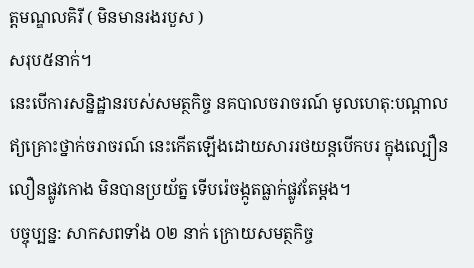ត្តមណ្ឌលគិរី ( មិនមានរងរបួស )
សរុប៥នាក់។
នេះបើការសន្និដ្ឋានរបស់សមត្ថកិច្ច នគបាលចរាចរណ៍ មូលហេតុ:បណ្តាលឥ្យគ្រោះថ្នាក់ចរាចរណ៍ នេះកើតឡើងដោយសាររថយន្ដបើកបរ ក្នុងល្បឿនលឿនផ្លូវកោង មិនបានប្រយ័ត្ន ទើបរ៉េចង្កូតធ្លាក់ផ្លូវតែម្ដង។
បច្ចុប្បន្ន: សាកសពទាំង ០២ នាក់ ក្រោយសមត្ថកិច្ច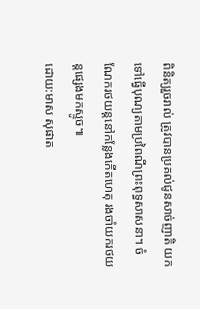ពិនិត្យរួចរាល់ ត្រូវបានប្រគល់ជូនសាច់ញាតិ យកទៅធ្វើបុណ្យតាមប្រពៃណីព្រះពុទ្ធសាសនា។ ចំណែករថយន្តនៅកន្លែងកើតហេតុ រងចាំយករថយន្តផ្សេងមកស្ទូច៕
ដោយ:មាស សុផាត